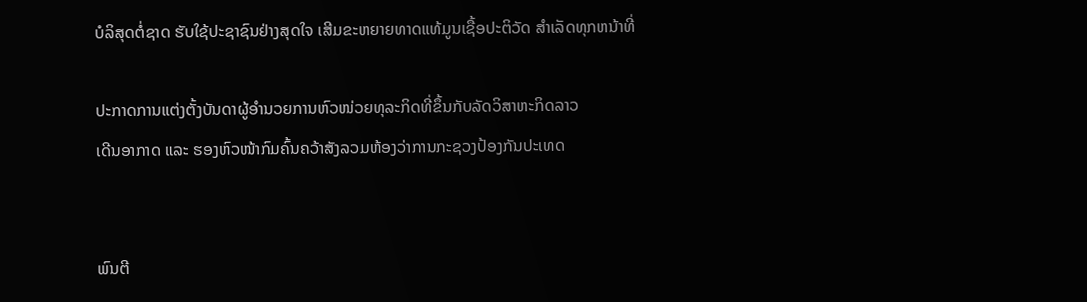ບໍລິສຸດຕໍ່ຊາດ ຮັບໃຊ້ປະຊາຊົນຢ່າງສຸດໃຈ ເສີມຂະຫຍາຍທາດແທ້ມູນເຊື້ອປະຕິວັດ ສໍາເລັດທຸກຫນ້າທີ່

ປະກາດການແຕ່ງຕັ້ງບັນດາຜູ້ອຳນວຍການຫົວໜ່ວຍທຸລະກິດທີ່ຂຶ້ນກັບລັດວິສາຫະກິດລາວ
ເດີນອາກາດ ແລະ ຮອງຫົວໜ້າກົມຄົ້ນຄວ້າສັງລວມຫ້ອງວ່າການກະຊວງປ້ອງກັນປະເທດ


ພົນຕີ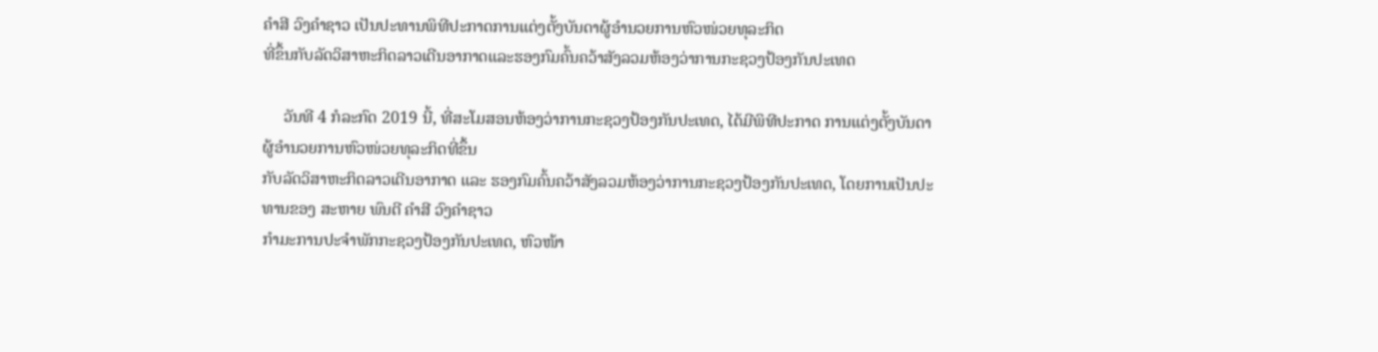ຄໍາສີ ວົງຄໍາຊາວ ເປັນປະທານພິທີປະກາດການແຕ່ງຕັ້ງບັນດາຜູ້ອຳນວຍການຫົວໜ່ວຍທຸລະກິດ
ທີ່ຂຶ້ນກັບລັດວິສາຫະກິດລາວເດີນອາກາດແລະຮອງກົມຄົ້ນຄວ້າສັງລວມຫ້ອງວ່າການກະຊວງປ້ອງກັນປະເທດ

     ວັນທີ 4 ກໍລະກົດ 2019 ນີ້, ທີ່ສະໂມສອນຫ້ອງວ່າການກະຊວງປ້ອງກັນປະເທດ, ໄດ້ມີພິທີປະກາດ ການແຕ່ງຕັ້ງບັນດາຜູ້ອຳນວຍການຫົວໜ່ວຍທຸລະກິດທີ່ຂຶ້ນ
ກັບລັດວິສາຫະກິດລາວເດີນອາກາດ ແລະ ຮອງກົມຄົ້ນຄວ້າສັງລວມຫ້ອງວ່າການກະຊວງປ້ອງກັນປະເທດ, ໂດຍການເປັນປະທານຂອງ ສະຫາຍ ພົນຕີ ຄໍາສີ ວົງຄໍາຊາວ
ກຳມະການປະຈໍາພັກກະຊວງປ້ອງກັນປະເທດ, ຫົວໜ້າ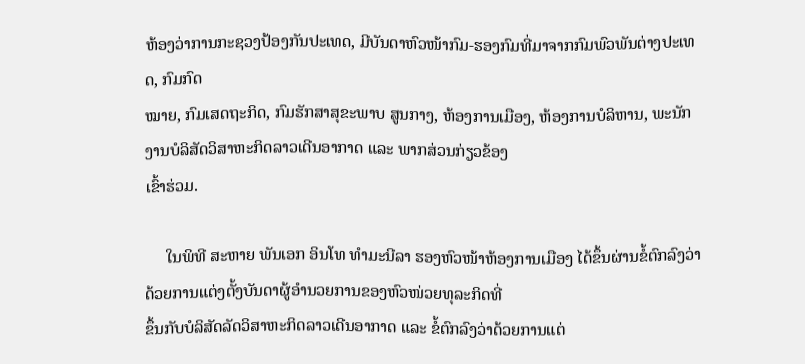ຫ້ອງວ່າການກະຊວງປ້ອງກັນປະເທດ, ມີບັນດາຫົວໜ້າກົມ-ຮອງກົມທີ່ມາຈາກກົມພົວພັນຕ່າງປະເທດ, ກົມກົດ
ໝາຍ, ກົມເສດຖະກິດ, ກົມຮັກສາສຸຂະພາບ ສູນກາງ, ຫ້ອງການເມືອງ, ຫ້ອງການບໍລິຫານ, ພະນັກງານບໍລິສັດວິສາຫະກິດລາວເດີນອາກາດ ແລະ ພາກສ່ວນກ່ຽວຂ້ອງ
ເຂົ້າຮ່ວມ.

     ໃນພິທີ ສະຫາຍ ພັນເອກ ອິນໂທ ທໍາມະນີລາ ຮອງຫົວໜ້າຫ້ອງການເມືອງ ໄດ້ຂຶ້ນຜ່ານຂໍ້ຕົກລົງວ່າດ້ວຍການແຕ່ງຕັ້ງບັນດາຜູ້ອໍານວຍການຂອງຫົວໜ່ວຍທຸລະກິດທີ່
ຂຶ້ນກັບບໍລິສັດລັດວິສາຫະກິດລາວເດີນອາກາດ ແລະ ຂໍ້ຕົກລົງວ່າດ້ວຍການແຕ່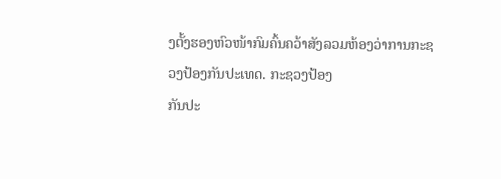ງຕັ້ງຮອງຫົວໜ້າກົມຄົ້ນຄວ້າສັງລວມຫ້ອງວ່າການກະຊວງປ້ອງກັນປະເທດ. ກະຊວງປ້ອງ
ກັນປະ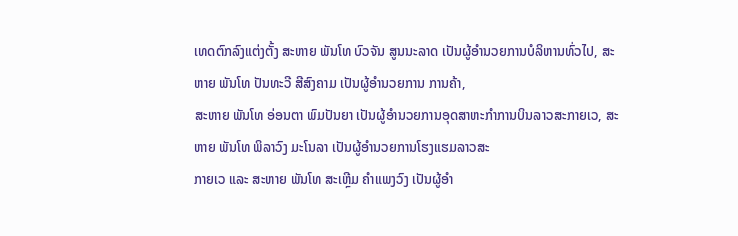ເທດຕົກລົງແຕ່ງຕັ້ງ ສະຫາຍ ພັນໂທ ບົວຈັນ ສູນນະລາດ ເປັນຜູ້ອໍານວຍການບໍລິຫານທົ່ວໄປ, ສະຫາຍ ພັນໂທ ປັນທະວີ ສີສົງຄາມ ເປັນຜູ້ອໍານວຍການ ການຄ້າ,
ສະຫາຍ ພັນໂທ ອ່ອນຕາ ພົມປັນຍາ ເປັນຜູ້ອໍານວຍການອຸດສາຫະກໍາການບິນລາວສະກາຍເວ, ສະຫາຍ ພັນໂທ ພິລາວົງ ມະໂນລາ ເປັນຜູ້ອໍານວຍການໂຮງແຮມລາວສະ
ກາຍເວ ແລະ ສະຫາຍ ພັນໂທ ສະເຫຼີມ ຄໍາແພງວົງ ເປັນຜູ້ອໍາ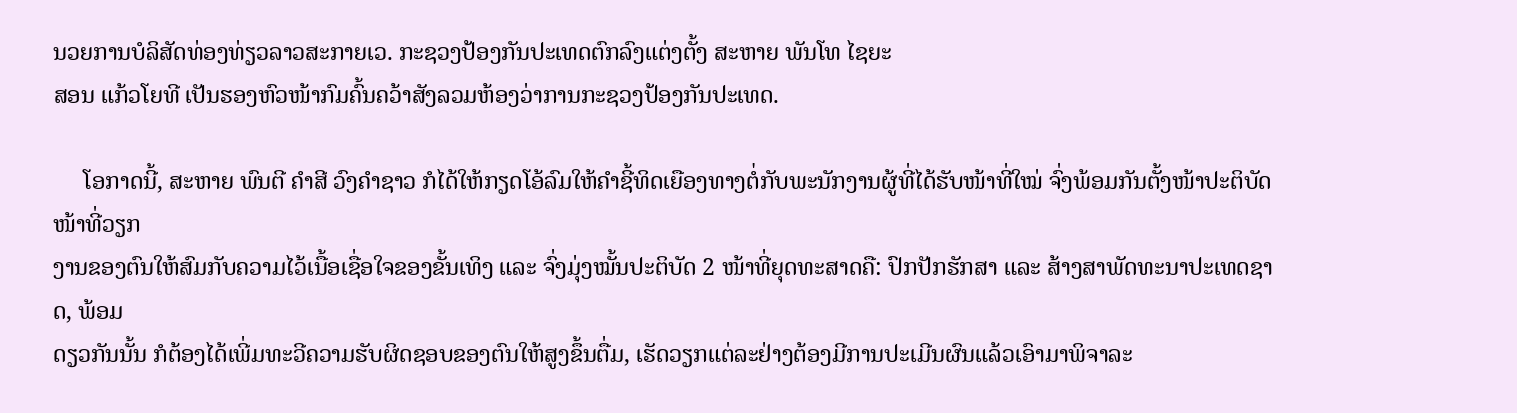ນວຍການບໍລິສັດທ່ອງທ່ຽວລາວສະກາຍເວ. ກະຊວງປ້ອງກັນປະເທດຕົກລົງແຕ່ງຕັ້ງ ສະຫາຍ ພັນໂທ ໄຊຍະ
ສອນ ແກ້ວໂຍທີ ເປັນຮອງຫົວໜ້າກົມຄົ້ນຄວ້າສັງລວມຫ້ອງວ່າການກະຊວງປ້ອງກັນປະເທດ.

     ໂອກາດນີ້, ສະຫາຍ ພົນຕີ ຄໍາສີ ວົງຄໍາຊາວ ກໍໄດ້ໃຫ້ກຽດໂອ້ລົມໃຫ້ຄຳຊີ້ທິດເຍືອງທາງຕໍ່ກັບພະນັກງານຜູ້ທີ່ໄດ້ຮັບໜ້າທີ່ໃໝ່ ຈົ່ງພ້ອມກັນຕັ້ງໜ້າປະຕິບັດໜ້າທີ່ວຽກ
ງານຂອງຕົນໃຫ້ສົມກັບຄວາມໄວ້ເນື້ອເຊື່ອໃຈຂອງຂັ້ນເທິງ ແລະ ຈົ່ງມຸ່ງໝັ້ນປະຕິບັດ 2 ໜ້າທີ່ຍຸດທະສາດຄື: ປົກປັກຮັກສາ ແລະ ສ້າງສາພັດທະນາປະເທດຊາດ, ພ້ອມ
ດຽວກັນນັ້ນ ກໍຕ້ອງໄດ້ເພີ່ມທະວີຄວາມຮັບຜິດຊອບຂອງຕົນໃຫ້ສູງຂຶ້ນຕື່ມ, ເຮັດວຽກແຕ່ລະຢ່າງຕ້ອງມີການປະເມີນຜົນແລ້ວເອົາມາພິຈາລະ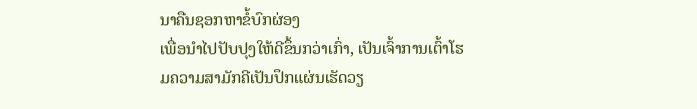ນາຄືນຊອກຫາຂໍ້ບົກຜ່ອງ
ເພື່ອນໍາໄປປັບປຸງໃຫ້ດີຂຶ້ນກວ່າເກົ່າ, ເປັນເຈົ້າການເຕົ້າໂຮມຄວາມສາມັກຄີເປັນປຶກແຜ່ນເຮັດວຽ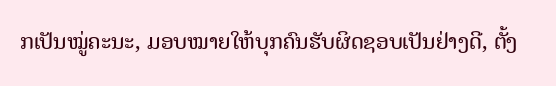ກເປັນໝູ່ຄະນະ, ມອບໝາຍໃຫ້ບຸກຄົນຮັບຜິດຊອບເປັນຢ່າງດີ, ຕັ້ງ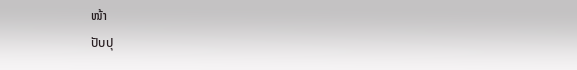ໜ້າ
ປັບປຸ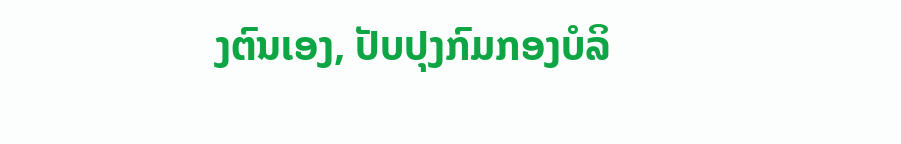ງຕົນເອງ, ປັບປຸງກົມກອງບໍລິ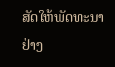ສັດໃຫ້ພັດທະນາຢ່າງ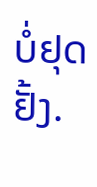ບໍ່ຢຸດຢັ້ງ.